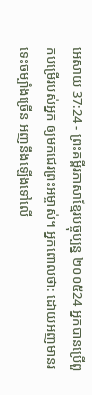អេសាយ 37:24 - ព្រះគម្ពីរភាសាខ្មែរបច្ចុប្បន្ន ២០០៥24 អ្នកបានប្រើពួកបម្រើរបស់អ្នក ឲ្យមកជេរព្រះអម្ចាស់។ អ្នកពោលថា: ដោយអញមានរទេះចម្បាំងច្រើន អញនឹងឡើងទៅលើ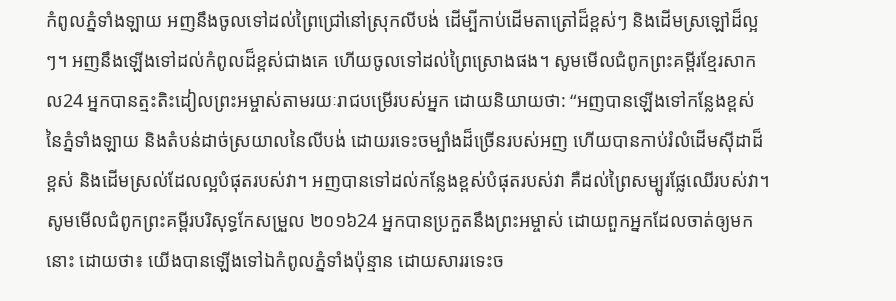កំពូលភ្នំទាំងឡាយ អញនឹងចូលទៅដល់ព្រៃជ្រៅនៅស្រុកលីបង់ ដើម្បីកាប់ដើមតាត្រៅដ៏ខ្ពស់ៗ និងដើមស្រឡៅដ៏ល្អៗ។ អញនឹងឡើងទៅដល់កំពូលដ៏ខ្ពស់ជាងគេ ហើយចូលទៅដល់ព្រៃស្រោងផង។ សូមមើលជំពូកព្រះគម្ពីរខ្មែរសាកល24 អ្នកបានត្មះតិះដៀលព្រះអម្ចាស់តាមរយៈរាជបម្រើរបស់អ្នក ដោយនិយាយថា: “អញបានឡើងទៅកន្លែងខ្ពស់នៃភ្នំទាំងឡាយ និងតំបន់ដាច់ស្រយាលនៃលីបង់ ដោយរទេះចម្បាំងដ៏ច្រើនរបស់អញ ហើយបានកាប់រំលំដើមស៊ីដាដ៏ខ្ពស់ និងដើមស្រល់ដែលល្អបំផុតរបស់វា។ អញបានទៅដល់កន្លែងខ្ពស់បំផុតរបស់វា គឺដល់ព្រៃសម្បូរផ្លែឈើរបស់វា។ សូមមើលជំពូកព្រះគម្ពីរបរិសុទ្ធកែសម្រួល ២០១៦24 អ្នកបានប្រកួតនឹងព្រះអម្ចាស់ ដោយពួកអ្នកដែលចាត់ឲ្យមកនោះ ដោយថា៖ យើងបានឡើងទៅឯកំពូលភ្នំទាំងប៉ុន្មាន ដោយសាររទេះច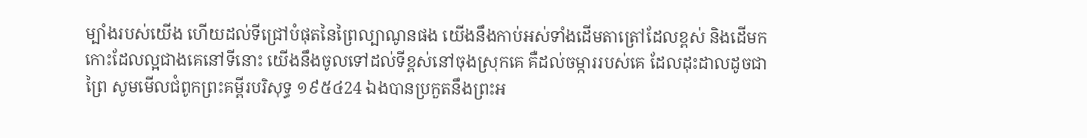ម្បាំងរបស់យើង ហើយដល់ទីជ្រៅបំផុតនៃព្រៃល្បាណូនផង យើងនឹងកាប់អស់ទាំងដើមតាត្រៅដែលខ្ពស់ និងដើមកកោះដែលល្អជាងគេនៅទីនោះ យើងនឹងចូលទៅដល់ទីខ្ពស់នៅចុងស្រុកគេ គឺដល់ចម្ការរបស់គេ ដែលដុះដាលដូចជាព្រៃ សូមមើលជំពូកព្រះគម្ពីរបរិសុទ្ធ ១៩៥៤24 ឯងបានប្រកួតនឹងព្រះអ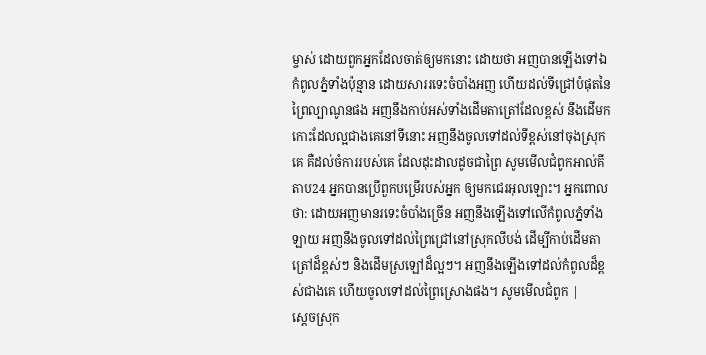ម្ចាស់ ដោយពួកអ្នកដែលចាត់ឲ្យមកនោះ ដោយថា អញបានឡើងទៅឯកំពូលភ្នំទាំងប៉ុន្មាន ដោយសាររទេះចំបាំងអញ ហើយដល់ទីជ្រៅបំផុតនៃព្រៃល្បាណូនផង អញនឹងកាប់អស់ទាំងដើមតាត្រៅដែលខ្ពស់ នឹងដើមកកោះដែលល្អជាងគេនៅទីនោះ អញនឹងចូលទៅដល់ទីខ្ពស់នៅចុងស្រុកគេ គឺដល់ចំការរបស់គេ ដែលដុះដាលដូចជាព្រៃ សូមមើលជំពូកអាល់គីតាប24 អ្នកបានប្រើពួកបម្រើរបស់អ្នក ឲ្យមកជេរអុលឡោះ។ អ្នកពោលថា: ដោយអញមានរទេះចំបាំងច្រើន អញនឹងឡើងទៅលើកំពូលភ្នំទាំងឡាយ អញនឹងចូលទៅដល់ព្រៃជ្រៅនៅស្រុកលីបង់ ដើម្បីកាប់ដើមតាត្រៅដ៏ខ្ពស់ៗ និងដើមស្រឡៅដ៏ល្អៗ។ អញនឹងឡើងទៅដល់កំពូលដ៏ខ្ពស់ជាងគេ ហើយចូលទៅដល់ព្រៃស្រោងផង។ សូមមើលជំពូក |
ស្ដេចស្រុក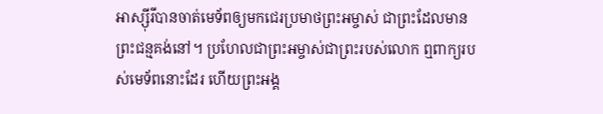អាស្ស៊ីរីបានចាត់មេទ័ពឲ្យមកជេរប្រមាថព្រះអម្ចាស់ ជាព្រះដែលមានព្រះជន្មគង់នៅ។ ប្រហែលជាព្រះអម្ចាស់ជាព្រះរបស់លោក ឮពាក្យរបស់មេទ័ពនោះដែរ ហើយព្រះអង្គ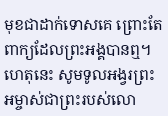មុខជាដាក់ទោសគេ ព្រោះតែពាក្យដែលព្រះអង្គបានឮ។ ហេតុនេះ សូមទូលអង្វរព្រះអម្ចាស់ជាព្រះរបស់លោ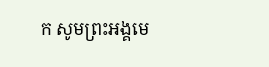ក សូមព្រះអង្គមេ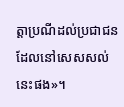ត្តាប្រណីដល់ប្រជាជនដែលនៅសេសសល់នេះផង»។